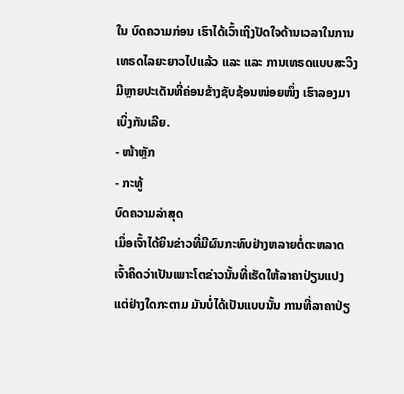ໃນ ບົດຄວາມກ່ອນ ເຮົາໄດ້ເວົ້າເຖິງປັດໃຈດ້ານເວລາໃນການເທຣດໄລຍະຍາວໄປແລ້ວ ແລະ ແລະ ການເທຣດແບບສະວິງມີຫຼາຍປະເດັນທີ່ຄ່ອນຂ້າງຊັບຊ້ອນໜ່ອຍໜຶ່ງ ເຮົາລອງມາເບິ່ງກັນເລີຍ.
- ໜ້າຫຼັກ
- ກະທູ້
ບົດຄວາມລ່າສຸດ
ເມຶ່ອເຈົ້າໄດ້ຍິນຂ່າວທີ່ມີຜົນກະທົບຢ່າງຫລາຍຕໍ່ຕະຫລາດ ເຈົ້າຄິດວ່າເປັນເພາະໂຕຂ່າວນັ້ນທີ່ເຮັດໃຫ້ລາຄາປ່ຽນແປງ ແຕ່ຢ່າງໃດກະຕາມ ມັນບໍ່ໄດ້ເປັນແບບນັ້ນ ການທີ່ລາຄາປ່ຽ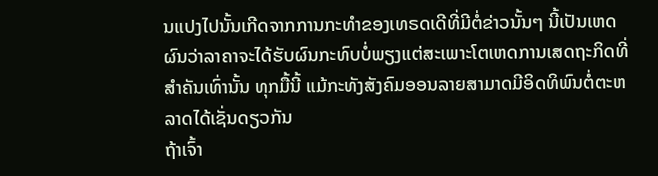ນແປງໄປນັ້ນເກີດຈາກການກະທຳຂອງເທຣດເດີທີ່ມີຕໍ່ຂ່າວນັ້ນໆ ນີ້ເປັນເຫດຜົນວ່າລາຄາຈະໄດ້ຮັບຜົນກະທົບບໍ່ພຽງແຕ່ສະເພາະໂຕເຫດການເສດຖະກິດທີ່ສຳຄັນເທົ່ານັ້ນ ທຸກມື້ນີ້ ແມ້ກະທັງສັງຄົມອອນລາຍສາມາດມີອິດທິພົນຕໍ່ຕະຫລາດໄດ້ເຊັ່ນດຽວກັນ
ຖ້າເຈົ້າ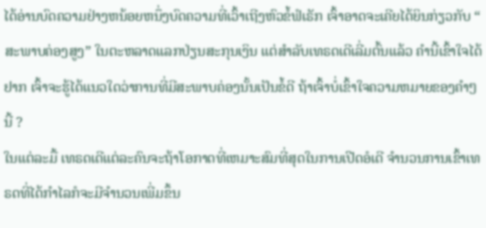ໄດ້ອ່ານບົດຄວາມຢ່າງຫນ້ອຍຫນຶ່ງບົດຄວາມທີ່ເວົ້າເຖີງຫົວຂໍ້ຟໍເຣັກ ເຈົ້າອາດຈະເຄີຍໄດ້ຍິນກ່ຽວກັບ “ ສະພາບຄ່ອງສູງ” ໃນຕະຫລາດແລກປ່ຽນສະກຸນເງິນ ແຕ່ສຳລັບເທຣດເດີເລີ່ມຕົ້ນແລ້ວ ຄຳນີ້ເຂົ້າໃຈໄດ້ຢາກ ເຈົ້າຈະຮູ້ໄດ້ແນວໃດວ່າການທີ່ມີສະພາບຄ່ອງນັ້ນເປັນຂໍ້ດີ ຖ້າເຈົ້າບໍ່ເຂົ້າໃຈຄວາມຫມາຍຂອງຄຳໆນີ້ ?
ໃນແຕ່ລະມື້ ເທຣດເດີແຕ່ລະຄົນຈະຖ້າໂອກາດທີ່ເຫມາະສົມທີ່ສຸດໃນການເປີດອໍເດີ ຈຳນວນການເຂົ້າເທຣດທີ່ໄດ້ກຳໄລກໍຈະມີຈຳນວນເພີ່ມຂຶ້ນ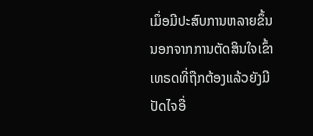ເມຶ່ອມີປະສົບການຫລາຍຂຶ້ນ ນອກຈາກການຕັດສິນໃຈເຂົ້າເທຣດທີ່ຖືກຕ້ອງແລ້ວຍັງມີປັດໄຈອື່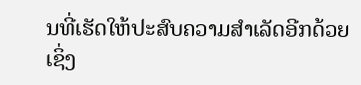ນທີ່ເຮັດໃຫ້ປະສົບຄວາມສຳເລັດອີກດ້ວຍ ເຊິ່ງ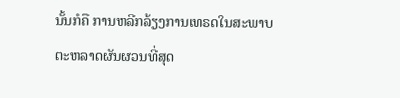ນັ້ນກໍຄື ການຫລີກລ້ຽງການເທຣດໃນສະພາບຕະຫລາດຜັນຜວນທີ່ສຸດ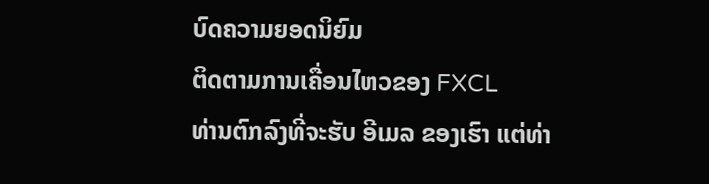ບົດຄວາມຍອດນິຍົມ
ຕິດຕາມການເຄື່ອນໄຫວຂອງ FXCL
ທ່ານຕົກລົງທີ່ຈະຮັບ ອີເມລ ຂອງເຮົາ ແຕ່ທ່າ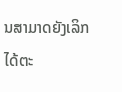ນສາມາດຍັງເລິກໄດ້ຕະ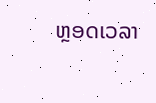ຫຼອດເວລາ